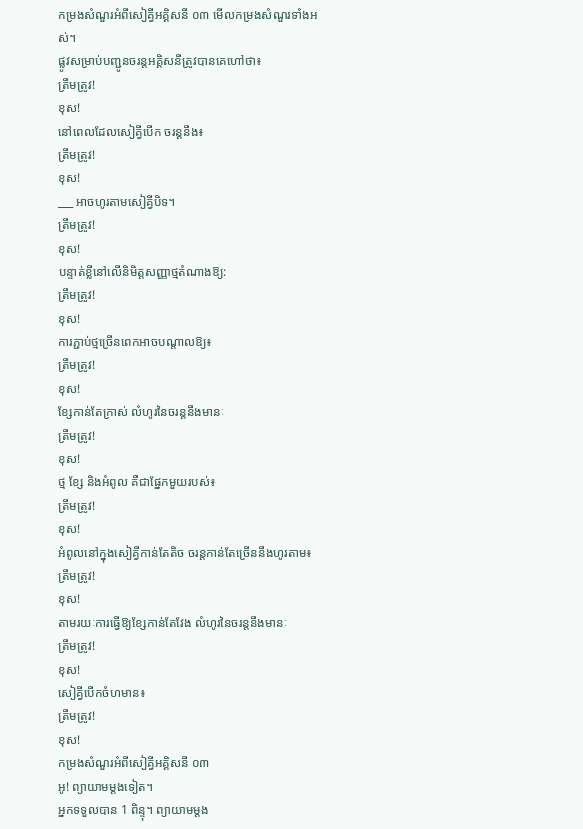កម្រងសំណួរអំពីសៀគ្វីអគ្គិសនី ០៣ មើលកម្រងសំណួរទាំងអស់។
ផ្លូវសម្រាប់បញ្ជូនចរន្តអគ្គិសនីត្រូវបានគេហៅថា៖
ត្រឹមត្រូវ!
ខុស!
នៅពេលដែលសៀគ្វីបើក ចរន្តនឹង៖
ត្រឹមត្រូវ!
ខុស!
___ អាចហូរតាមសៀគ្វីបិទ។
ត្រឹមត្រូវ!
ខុស!
បន្ទាត់ខ្លីនៅលើនិមិត្តសញ្ញាថ្មតំណាងឱ្យ:
ត្រឹមត្រូវ!
ខុស!
ការភ្ជាប់ថ្មច្រើនពេកអាចបណ្តាលឱ្យ៖
ត្រឹមត្រូវ!
ខុស!
ខ្សែកាន់តែក្រាស់ លំហូរនៃចរន្តនឹងមានៈ
ត្រឹមត្រូវ!
ខុស!
ថ្ម ខ្សែ និងអំពូល គឺជាផ្នែកមួយរបស់៖
ត្រឹមត្រូវ!
ខុស!
អំពូលនៅក្នុងសៀគ្វីកាន់តែតិច ចរន្តកាន់តែច្រើននឹងហូរតាម៖
ត្រឹមត្រូវ!
ខុស!
តាមរយៈការធ្វើឱ្យខ្សែកាន់តែវែង លំហូរនៃចរន្តនឹងមានៈ
ត្រឹមត្រូវ!
ខុស!
សៀគ្វីបើកចំហមាន៖
ត្រឹមត្រូវ!
ខុស!
កម្រងសំណួរអំពីសៀគ្វីអគ្គិសនី ០៣
អូ! ព្យាយាមម្តងទៀត។
អ្នកទទួលបាន 1 ពិន្ទុ។ ព្យាយាមម្តង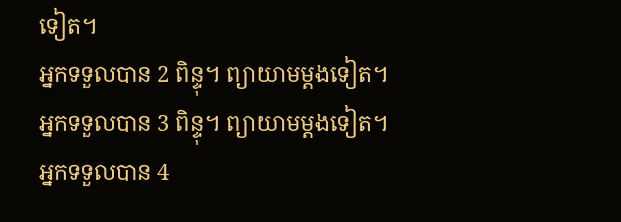ទៀត។
អ្នកទទួលបាន 2 ពិន្ទុ។ ព្យាយាមម្តងទៀត។
អ្នកទទួលបាន 3 ពិន្ទុ។ ព្យាយាមម្តងទៀត។
អ្នកទទួលបាន 4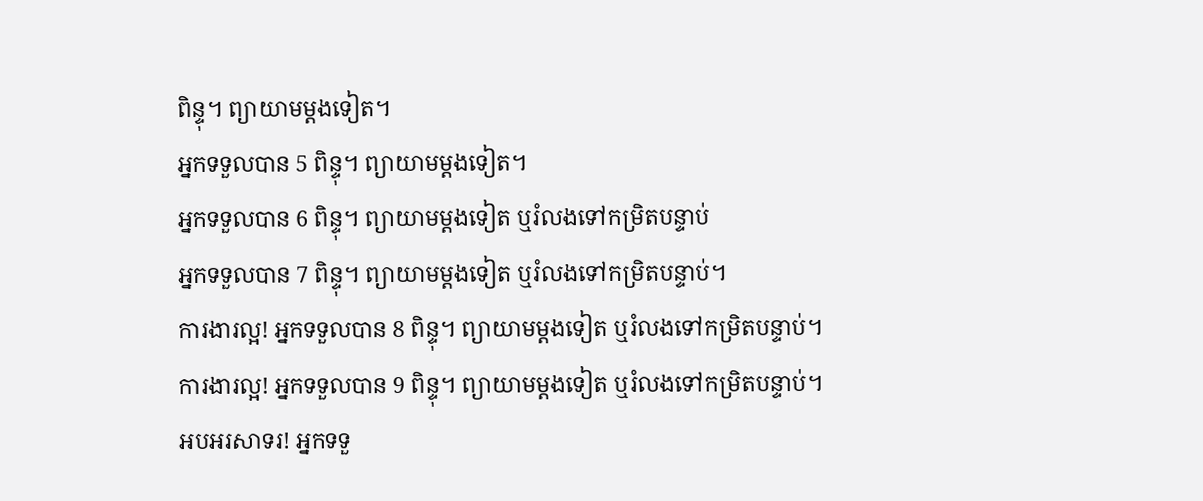ពិន្ទុ។ ព្យាយាមម្តងទៀត។
អ្នកទទួលបាន 5 ពិន្ទុ។ ព្យាយាមម្តងទៀត។
អ្នកទទួលបាន 6 ពិន្ទុ។ ព្យាយាមម្តងទៀត ឬរំលងទៅកម្រិតបន្ទាប់
អ្នកទទួលបាន 7 ពិន្ទុ។ ព្យាយាមម្តងទៀត ឬរំលងទៅកម្រិតបន្ទាប់។
ការងារល្អ! អ្នកទទួលបាន 8 ពិន្ទុ។ ព្យាយាមម្តងទៀត ឬរំលងទៅកម្រិតបន្ទាប់។
ការងារល្អ! អ្នកទទួលបាន 9 ពិន្ទុ។ ព្យាយាមម្តងទៀត ឬរំលងទៅកម្រិតបន្ទាប់។
អបអរសាទរ! អ្នកទទួ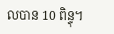លបាន 10 ពិន្ទុ។